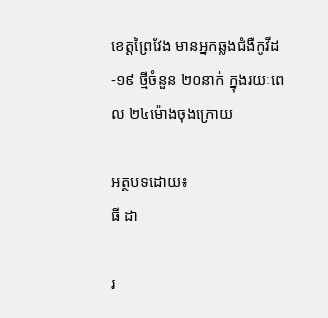ខេត្តព្រៃវែង មានអ្នកឆ្លងជំងឺកូវីដ-១៩ ថ្មីចំនួន ២០នាក់ ក្នុងរយៈពេល ២៤ម៉ោងចុងក្រោយ

អត្ថបទដោយ៖
ធី ដា

រ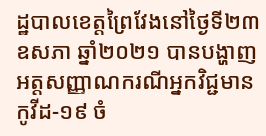ដ្ឋបាលខេត្តព្រៃវែងនៅថ្ងៃទី២៣ ឧសភា ឆ្នាំ២០២១ បានបង្ហាញអត្តសញ្ញាណករណីអ្នកវិជ្ជមានកូវីដ-១៩ ចំ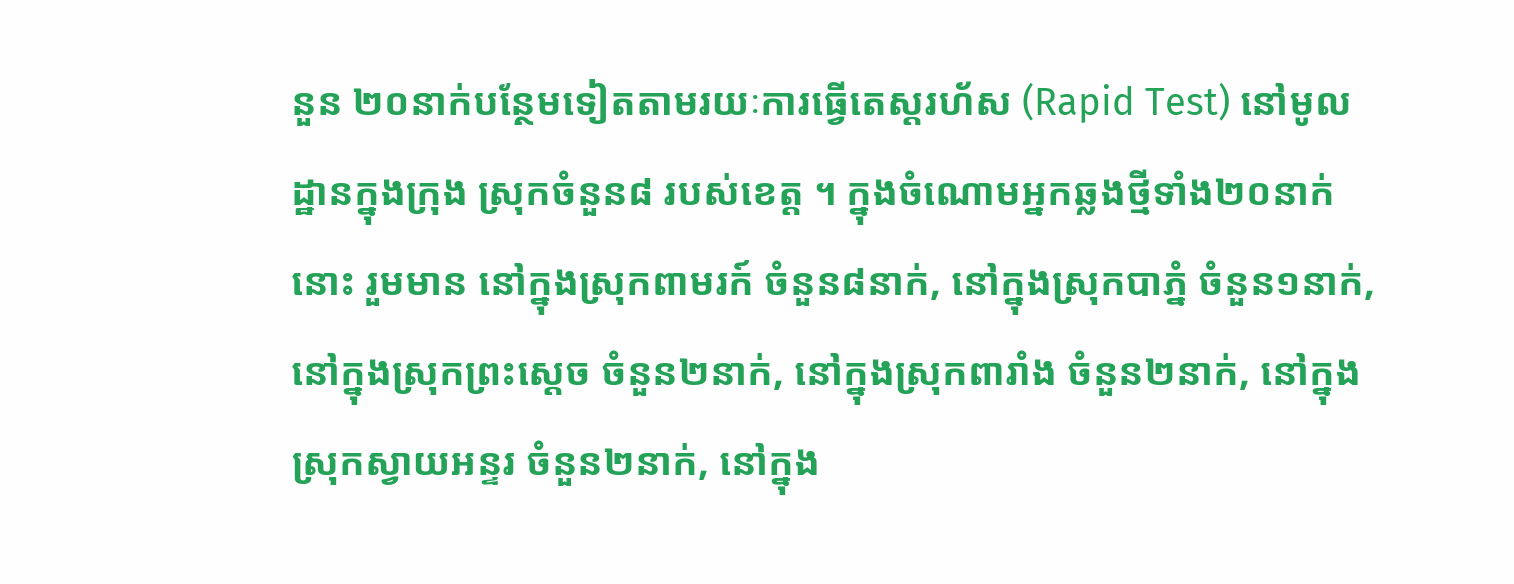នួន ២០នាក់បន្ថែមទៀតតាមរយៈការធ្វើតេស្តរហ័ស (Rapid Test) នៅមូលដ្ឋានក្នុងក្រុង ស្រុកចំនួន៨ របស់ខេត្ត ។ ក្នុងចំណោមអ្នកឆ្លងថ្មីទាំង២០នាក់នោះ រួមមាន នៅក្នុងស្រុកពាមរក៍ ចំនួន៨នាក់, នៅក្នុងស្រុកបាភ្នំ ចំនួន១នាក់, នៅក្នុងស្រុកព្រះស្តេច ចំនួន២នាក់, នៅក្នុងស្រុកពារាំង ចំនួន២នាក់, នៅក្នុងស្រុកស្វាយអន្ទរ ចំនួន២នាក់, នៅក្នុង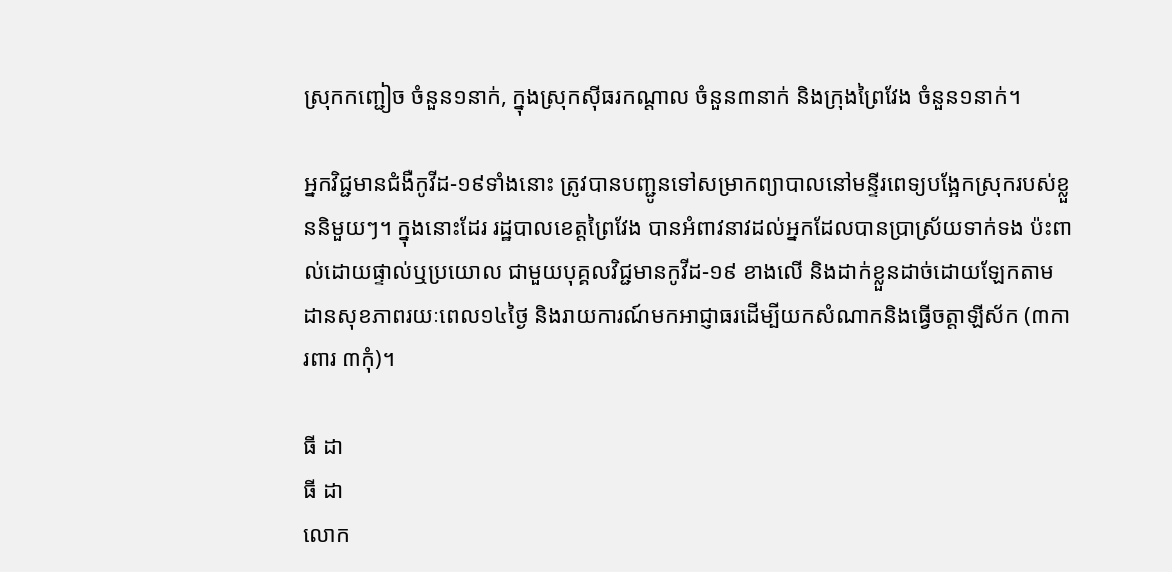ស្រុកកញ្ជៀច ចំនួន១នាក់, ក្នុងស្រុកស៊ីធរកណ្តាល ចំនួន៣នាក់ និងក្រុងព្រៃវែង ចំនួន១នាក់។

អ្នកវិជ្ជមានជំងឺកូវីដ-១៩ទាំងនោះ ត្រូវបានបញ្ជូនទៅសម្រាកព្យាបាលនៅមន្ទីរពេទ្យបង្អែកស្រុករបស់ខ្លួននិមួយៗ។ ក្នុងនោះដែរ រដ្ឋបាលខេត្តព្រៃវែង បានអំពាវនាវដល់អ្នកដែលបានប្រាស្រ័យទាក់ទង ប៉ះពាល់ដោយផ្ទាល់ឬប្រយោល ជាមួយបុគ្គលវិជ្ជមានកូវីដ-១៩ ខាងលើ និងដាក់ខ្លួនដាច់ដោយឡែកតាមដានសុខភាពរយៈពេល១៤ថ្ងៃ និងរាយការណ៍មកអាជ្ញាធរដើម្បីយកសំណាកនិងធ្វើចត្តាឡីស័ក (៣ការពារ ៣កុំ)។

ធី ដា
ធី ដា
លោក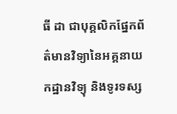ធី ដា ជាបុគ្គលិកផ្នែកព័ត៌មានវិទ្យានៃអគ្គនាយកដ្ឋានវិទ្យុ និងទូរទស្ស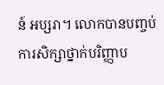ន៍ អប្សរា។ លោកបានបញ្ចប់ការសិក្សាថ្នាក់បរិញ្ញាប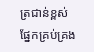ត្រជាន់ខ្ពស់ ផ្នែកគ្រប់គ្រង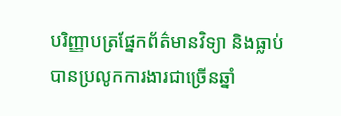បរិញ្ញាបត្រផ្នែកព័ត៌មានវិទ្យា និងធ្លាប់បានប្រលូកការងារជាច្រើនឆ្នាំ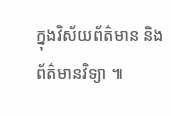ក្នុងវិស័យព័ត៌មាន និងព័ត៌មានវិទ្យា ៕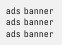ads banner
ads banner
ads banner